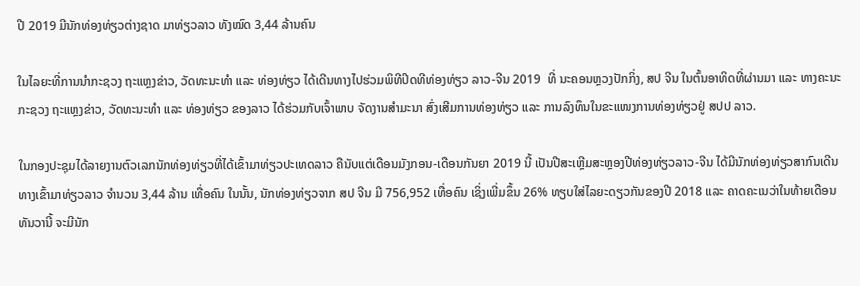ປີ 2019 ມີນັກທ່ອງທ່ຽວຕ່າງຊາດ ມາທ່ຽວລາວ ທັງໝົດ 3,44 ລ້ານຄົນ

ໃນໄລຍະທີ່ການນຳກະຊວງ ຖະແຫຼງຂ່າວ, ວັດທະນະທຳ ແລະ ທ່ອງທ່ຽວ ໄດ້ເດີນທາງໄປຮ່ວມພິທີປິດທີທ່ອງທ່ຽວ ລາວ-ຈີນ 2019  ທີ່ ນະຄອນຫຼວງປັກກິ່ງ, ສປ ຈີນ ໃນຕົ້ນອາທິດທີ່ຜ່ານມາ ແລະ ທາງຄະນະກະຊວງ ຖະແຫຼງຂ່າວ, ວັດທະນະທຳ ແລະ ທ່ອງທ່ຽວ ຂອງລາວ ໄດ້ຮ່ວມກັບເຈົ້າພາບ ຈັດງານສຳມະນາ ສົ່ງເສີມການທ່ອງທ່ຽວ ແລະ ການລົງທຶນໃນຂະແໜງການທ່ອງທ່ຽວຢູ່ ສປປ ລາວ.

ໃນກອງປະຊຸມໄດ້ລາຍງານຕົວເລກນັກທ່ອງທ່ຽວທີ່ໄດ້ເຂົ້າມາທ່ຽວປະເທດລາວ ຄືນັບແຕ່ເດືອນມັງກອນ-ເດືອນກັນຍາ 2019 ນີ້ ເປັນປີສະເຫຼີມສະຫຼອງປີທ່ອງທ່ຽວລາວ-ຈີນ ໄດ້ມີນັກທ່ອງທ່ຽວສາກົນເດີນທາງເຂົ້າມາທ່ຽວລາວ ຈຳນວນ 3,44 ລ້ານ ເທື່ອຄົນ ໃນນັ້ນ, ນັກທ່ອງທ່ຽວຈາກ ສປ ຈີນ ມີ 756,952 ເທື່ອຄົນ ເຊິ່ງເພີ່ມຂຶ້ນ 26% ທຽບໃສ່ໄລຍະດຽວກັນຂອງປີ 2018 ແລະ ຄາດຄະເນວ່າໃນທ້າຍເດືອນທັນວານີ້ ຈະມີນັກ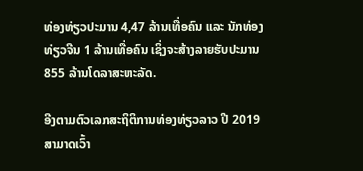ທ່ອງທ່ຽວປະມານ 4,47 ລ້ານເທື່ອຄົນ ແລະ ນັກທ່ອງທ່ຽວຈີນ 1 ລ້ານເທື່ອຄົນ ເຊິ່ງຈະສ້າງລາຍຮັບປະມານ 855 ລ້ານໂດລາສະຫະລັດ.

ອີງຕາມຕົວເລກສະຖິຕິການທ່ອງທ່ຽວລາວ ປີ 2019 ສາມາດເວົ້າ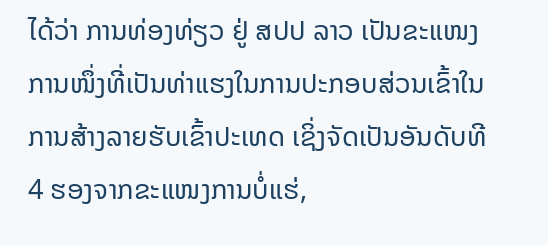ໄດ້ວ່າ ການທ່ອງທ່ຽວ ຢູ່ ສປປ ລາວ ເປັນຂະແໜງການໜຶ່ງທີ່ເປັນທ່າແຮງໃນການປະກອບສ່ວນເຂົ້າໃນການສ້າງລາຍຮັບເຂົ້າປະເທດ ເຊິ່ງຈັດເປັນອັນດັບທີ 4 ຮອງຈາກຂະແໜງການບໍ່ແຮ່,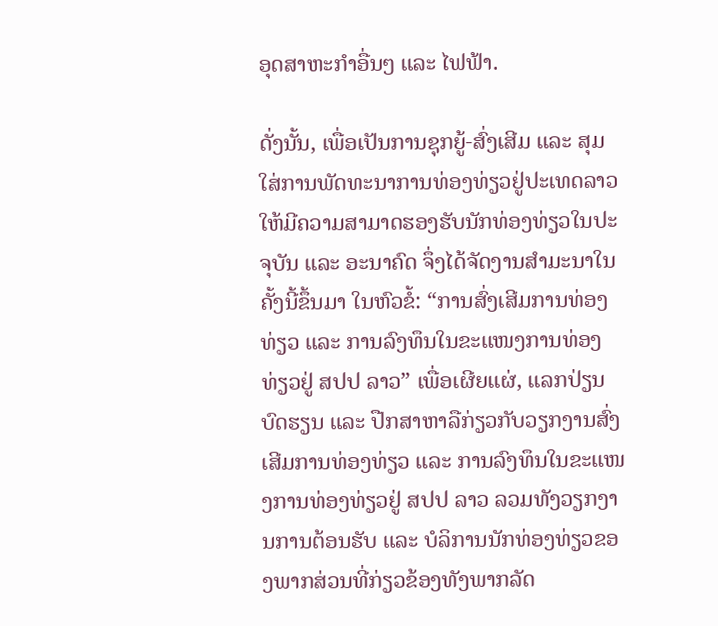ອຸດສາຫະກຳອື່ນໆ ແລະ ໄຟຟ້າ.

ດັ່ງນັ້ນ, ເພື່ອເປັນການຊຸກຍູ້-ສົ່ງເສີມ ແລະ ສຸມໃສ່ການພັດທະນາການທ່ອງທ່ຽວຢູ່ປະເທດລາວໃຫ້ມີຄວາມສາມາດຮອງຮັບນັກທ່ອງທ່ຽວໃນປະຈຸບັນ ແລະ ອະນາຄົດ ຈຶ່ງໄດ້ຈັດງານສຳມະນາໃນຄັ້ງນີ້ຂຶ້ນມາ ໃນຫົວຂໍ້: “ການສົ່ງເສີມການທ່ອງທ່ຽວ ແລະ ການລົງທຶນໃນຂະແໜງການທ່ອງທ່ຽວຢູ່ ສປປ ລາວ” ເພື່ອເຜີຍແຜ່, ແລກປ່ຽນບົດຮຽນ ແລະ ປືກສາຫາລືກ່ຽວກັບວຽກງານສົ່ງເສີມການທ່ອງທ່ຽວ ແລະ ການລົງທຶນໃນຂະແໜງການທ່ອງທ່ຽວຢູ່ ສປປ ລາວ ລວມທັງວຽກງານການຕ້ອນຮັບ ແລະ ບໍລິການນັກທ່ອງທ່ຽວຂອງພາກສ່ວນທີ່ກ່ຽວຂ້ອງທັງພາກລັດ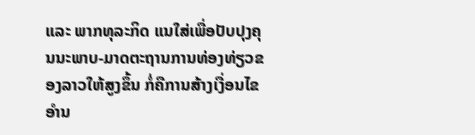ແລະ ພາກທຸລະກິດ ແນໃສ່ເພື່ອປັບປຸງຄຸນນະພາບ-ມາດຕະຖານການທ່ອງທ່ຽວຂອງລາວໃຫ້ສູງຂຶ້ນ ກໍ່ຄືການສ້າງເງື່ອນໄຂອຳນ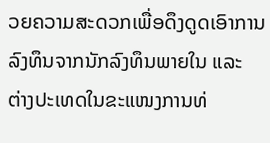ວຍຄວາມສະດວກເພື່ອດຶງດູດເອົາການລົງທຶນຈາກນັກລົງທຶນພາຍໃນ ແລະ ຕ່າງປະເທດໃນຂະແໜງການທ່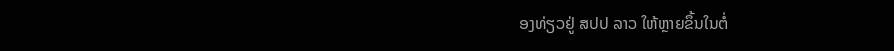ອງທ່ຽວຢູ່ ສປປ ລາວ ໃຫ້ຫຼາຍຂຶ້ນໃນຕໍ່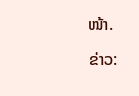ໜ້າ.

ຂ່າວ: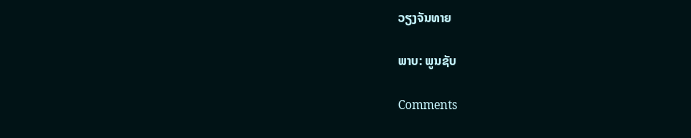ວຽງຈັນທາຍ

ພາບ: ພູນຊັບ

Comments